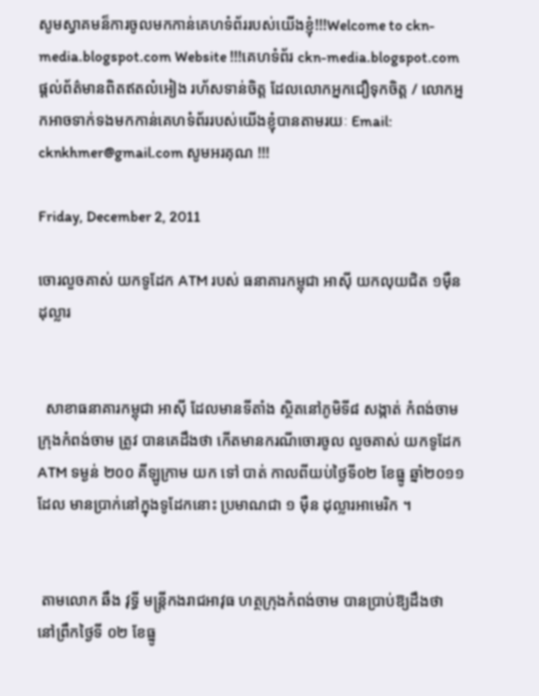សូមស្វាគមន៏ការចូលមកកាន់គេហទំព័ររបស់យើងខ្ញុំ!!!Welcome to ckn-media.blogspot.com Website !!!គេហទំព័រ ckn-media.blogspot.com ផ្តល់ព័ត៌មានពិតឥតលំអៀង រហ័សទាន់ចិត្ត ដែលលោកអ្នកជឿទុកចិត្ត / លោកអ្នកអាចទាក់ទងមកកាន់គេហទំព័ររបស់យើងខ្ញុំបានតាមរយៈ Email: cknkhmer@gmail.com សូមអរគុណ !!!

Friday, December 2, 2011

ចោរលួចគាស់ យកទូដែក ATM របស់ ធនាគារកម្ពុជា អាស៊ី យកលុយជិត ១ម៉ឺន ដុល្លារ


  សាខាធនាគារកម្ពុជា អាស៊ី ដែលមានទីតាំង ស្ថិតនៅភូមិទី៨ សង្កាត់ កំពង់ចាម ក្រុងកំពង់ចាម ត្រូវ បានគេដឹងថា កើតមានករណីចោរចូល លួចគាស់ យកទូដែក ATM ទម្ងន់ ២០០ គីឡូក្រាម យក ទៅ បាត់ កាលពីយប់ថ្ងៃទី០២ ខែធ្នូ ឆ្នាំ២០១១ ដែល មានប្រាក់នៅក្នុងទូដែកនោះ ប្រមាណជា ១ ម៉ឺន ដុល្លារអាមេរិក ។


 តាមលោក ឆឹង វុទ្ធី មន្ដ្រីកងរាជអាវុធ ហត្ថក្រុងកំពង់ចាម បានប្រាប់ឱ្យដឹងថា នៅព្រឹកថ្ងៃទី ០២ ខែធ្នូ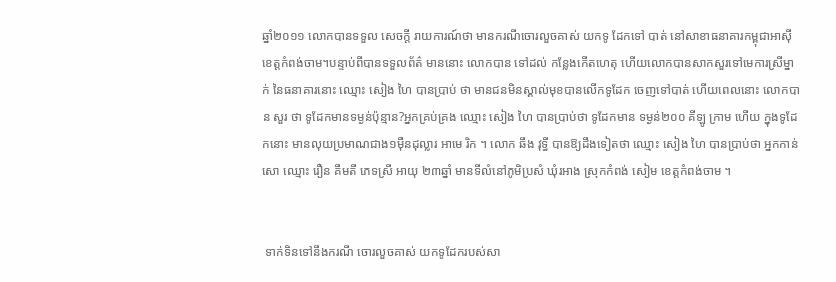ឆ្នាំ២០១១ លោកបានទទួល សេចក្ដី រាយការណ៍ថា មានករណីចោរលួចគាស់ យកទូ ដែកទៅ បាត់ នៅសាខាធនាគារកម្ពុជាអាស៊ីខេត្ដកំពង់ចាម។បន្ទាប់ពីបានទទួលព័ត៌ មាននោះ លោកបាន ទៅដល់ កន្លែងកើតហេតុ ហើយលោកបានសាកសួរទៅមេការស្រីម្នាក់ នៃធនាគារនោះ ឈ្មោះ សៀង ហៃ បានប្រាប់ ថា មានជនមិនស្គាល់មុខបានលើកទូដែក ចេញទៅបាត់ ហើយពេលនោះ លោកបាន សួរ ថា ទូដែកមានទម្ងន់ប៉ុន្មាន?អ្នកគ្រប់គ្រង ឈ្មោះ សៀង ហៃ បានប្រាប់ថា ទូដែកមាន ទម្ងន់២០០ គីឡូ ក្រាម ហើយ ក្នុងទូដែកនោះ មានលុយប្រមាណជាង១ម៉ឺនដុល្លារ អាមេ រិក ។ លោក ឆឹង វុទ្ធី បានឱ្យដឹងទៀតថា ឈ្មោះ សៀង ហៃ បានប្រាប់ថា អ្នកកាន់សោ ឈ្មោះ រឿន គឹមតី ភេទស្រី អាយុ ២៣ឆ្នាំ មានទីលំនៅភូមិប្រសំ ឃុំរអាង ស្រុកកំពង់ សៀម ខេត្ដកំពង់ចាម ។


 ទាក់ទិនទៅនឹងករណី ចោរលួចគាស់ យកទូដែករបស់សា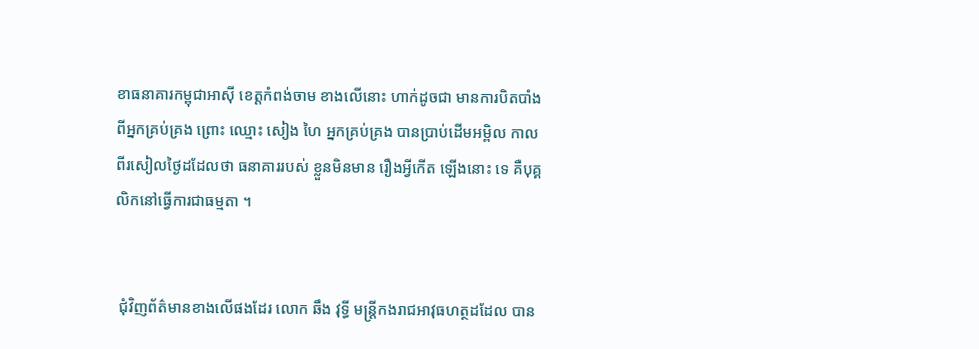ខាធនាគារកម្ពុជាអាស៊ី ខេត្ដកំពង់ចាម ខាងលើនោះ ហាក់ដូចជា មានការបិតបាំងពីអ្នកគ្រប់គ្រង ព្រោះ ឈ្មោះ សៀង ហៃ អ្នកគ្រប់គ្រង បានប្រាប់ដើមអម្ពិល កាលពីរសៀលថ្ងៃដដែលថា ធនាគាររបស់ ខ្លួនមិនមាន រឿងអ្វីកើត ឡើងនោះ ទេ គឺបុគ្គ លិកនៅធ្វើការជាធម្មតា ។


 ជុំវិញព័ត៌មានខាងលើផងដែរ លោក ឆឹង វុទ្ធី មន្ដ្រីកងរាជអាវុធហត្ថដដែល បាន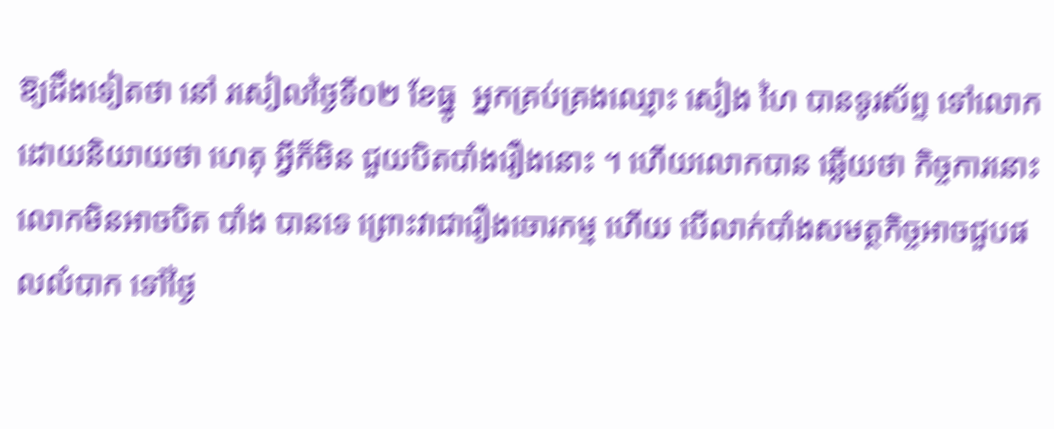ឱ្យដឹងទៀតថា នៅ រសៀលថ្ងៃទី០២ ខែធ្នូ  អ្នកគ្រប់គ្រងឈ្មោះ សៀង ហៃ បានទូរស័ព្ទ ទៅលោក ដោយនិយាយថា ហេតុ អ្វីក៏មិន ជួយបិតបាំងរឿងនោះ ។ ហើយលោកបាន ឆ្លើយថា កិច្ចការនោះលោកមិនអាចបិត បាំង បានទេ ព្រោះវាជារឿងចោរកម្ម ហើយ បើលាក់បាំងសមត្ថកិច្ចអាចជួបផលលំបាក ទៅថ្ងៃ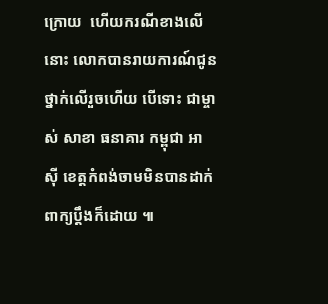ក្រោយ  ហើយករណីខាងលើនោះ លោកបានរាយការណ៍ជូនថ្នាក់លើរួចហើយ បើទោះ ជាម្ចាស់ សាខា ធនាគារ កម្ពុជា អាស៊ី ខេត្ដកំពង់ចាមមិនបានដាក់ពាក្យប្ដឹងក៏ដោយ ៕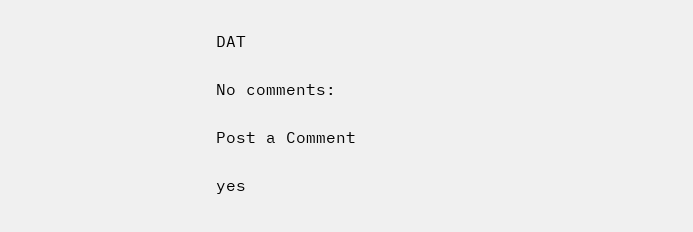DAT

No comments:

Post a Comment

yes